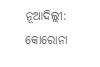ନୂଆଦିଲ୍ଲୀ: କୋରୋନା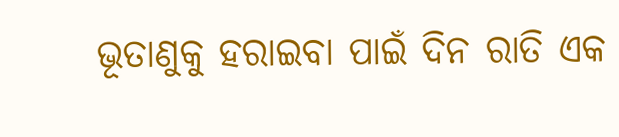ଭୂତାଣୁକୁ ହରାଇବା ପାଇଁ ଦିନ ରାତି ଏକ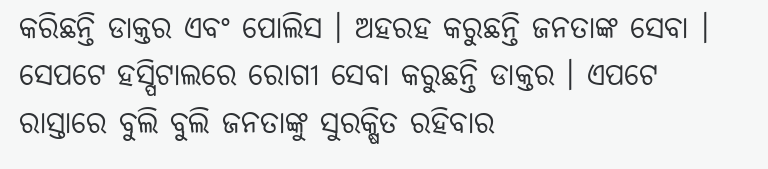କରିଛନ୍ତି ଡାକ୍ତର ଏବଂ ପୋଲିସ । ଅହରହ କରୁଛନ୍ତି ଜନତାଙ୍କ ସେବା । ସେପଟେ ହସ୍ପିଟାଲରେ ରୋଗୀ ସେବା କରୁଛନ୍ତି ଡାକ୍ତର । ଏପଟେ ରାସ୍ତାରେ ବୁଲି ବୁଲି ଜନତାଙ୍କୁ ସୁରକ୍ଷିତ ରହିବାର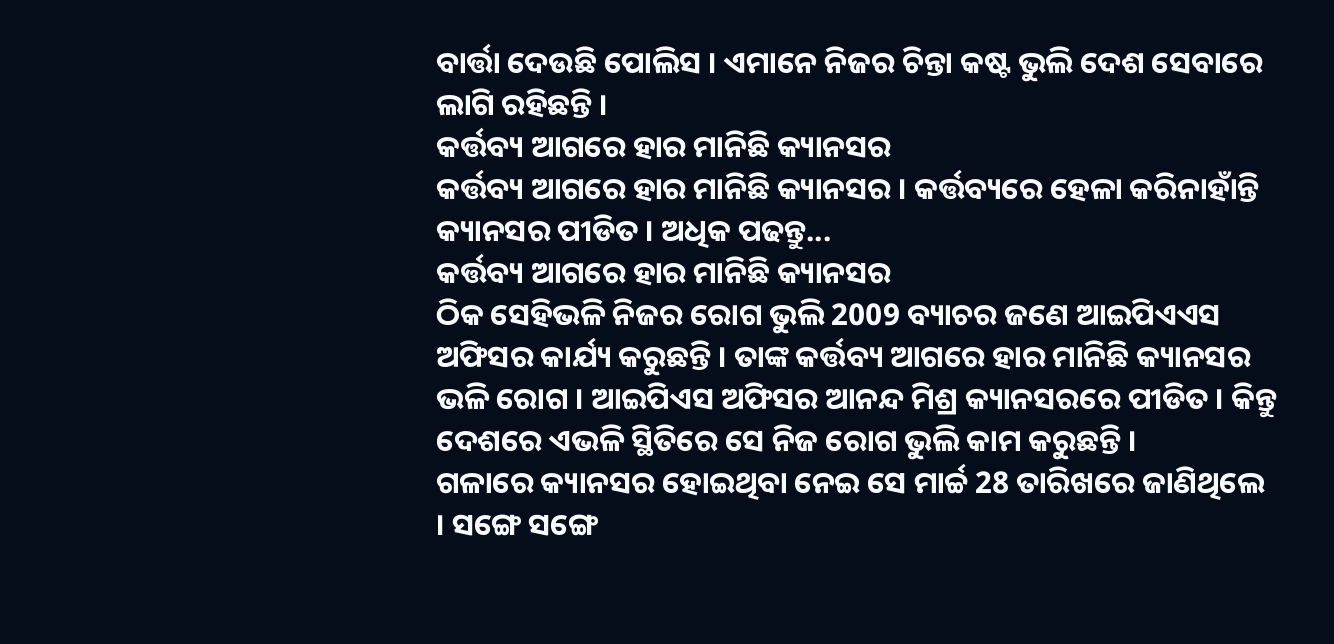ବାର୍ତ୍ତା ଦେଉଛି ପୋଲିସ । ଏମାନେ ନିଜର ଚିନ୍ତା କଷ୍ଟ ଭୁଲି ଦେଶ ସେବାରେ ଲାଗି ରହିଛନ୍ତି ।
କର୍ତ୍ତବ୍ୟ ଆଗରେ ହାର ମାନିଛି କ୍ୟାନସର
କର୍ତ୍ତବ୍ୟ ଆଗରେ ହାର ମାନିଛି କ୍ୟାନସର । କର୍ତ୍ତବ୍ୟରେ ହେଳା କରିନାହାଁନ୍ତି କ୍ୟାନସର ପୀଡିତ । ଅଧିକ ପଢନ୍ତୁ...
କର୍ତ୍ତବ୍ୟ ଆଗରେ ହାର ମାନିଛି କ୍ୟାନସର
ଠିକ ସେହିଭଳି ନିଜର ରୋଗ ଭୁଲି 2009 ବ୍ୟାଚର ଜଣେ ଆଇପିଏଏସ ଅଫିସର କାର୍ଯ୍ୟ କରୁଛନ୍ତି । ତାଙ୍କ କର୍ତ୍ତବ୍ୟ ଆଗରେ ହାର ମାନିଛି କ୍ୟାନସର ଭଳି ରୋଗ । ଆଇପିଏସ ଅଫିସର ଆନନ୍ଦ ମିଶ୍ର କ୍ୟାନସରରେ ପୀଡିତ । କିନ୍ତୁ ଦେଶରେ ଏଭଳି ସ୍ଥିତିରେ ସେ ନିଜ ରୋଗ ଭୁଲି କାମ କରୁଛନ୍ତି ।
ଗଳାରେ କ୍ୟାନସର ହୋଇଥିବା ନେଇ ସେ ମାର୍ଚ୍ଚ 28 ତାରିଖରେ ଜାଣିଥିଲେ । ସଙ୍ଗେ ସଙ୍ଗେ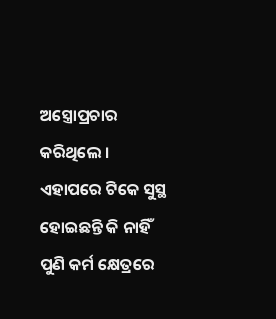ଅସ୍ତ୍ରୋପ୍ରଚାର କରିଥିଲେ । ଏହାପରେ ଟିକେ ସୁସ୍ଥ ହୋଇଛନ୍ତି କି ନାହିଁ ପୁଣି କର୍ମ କ୍ଷେତ୍ରରେ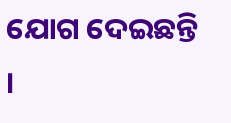ଯୋଗ ଦେଇଛନ୍ତି ।